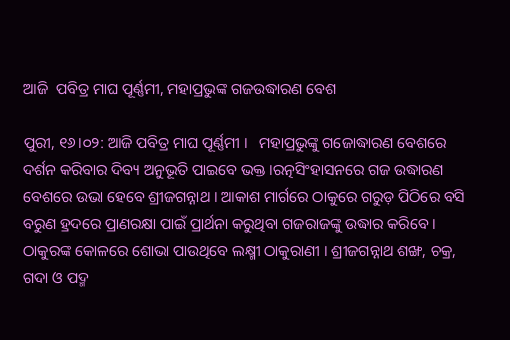ଆଜି  ପବିତ୍ର ମାଘ ପୂର୍ଣ୍ଣମୀ, ମହାପ୍ରଭୁଙ୍କ ଗଜଉଦ୍ଧାରଣ ବେଶ

ପୁରୀ, ୧୬।୦୨: ଆଜି ପବିତ୍ର ମାଘ ପୂର୍ଣ୍ଣମୀ ।   ମହାପ୍ରଭୁଙ୍କୁ ଗଜୋଦ୍ଧାରଣ ବେଶରେ ଦର୍ଶନ କରିବାର ଦିବ୍ୟ ଅନୁଭୂତି ପାଇବେ ଭକ୍ତ ।ରତ୍ନସିଂହାସନରେ ଗଜ ଉଦ୍ଧାରଣ ବେଶରେ ଉଭା ହେବେ ଶ୍ରୀଜଗନ୍ନାଥ । ଆକାଶ ମାର୍ଗରେ ଠାକୁରେ ଗରୁଡ଼ ପିଠିରେ ବସି ବରୁଣ ହ୍ରଦରେ ପ୍ରାଣରକ୍ଷା ପାଇଁ ପ୍ରାର୍ଥନା କରୁଥିବା ଗଜରାଜଙ୍କୁ ଉଦ୍ଧାର କରିବେ । ଠାକୁରଙ୍କ କୋଳରେ ଶୋଭା ପାଉଥିବେ ଲକ୍ଷ୍ମୀ ଠାକୁରାଣୀ । ଶ୍ରୀଜଗନ୍ନାଥ ଶଙ୍ଖ, ଚକ୍ର, ଗଦା ଓ ପଦ୍ମ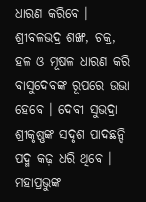ଧାରଣ କରିବେ । ଶ୍ରୀବଳଭଦ୍ର ଶଙ୍ଖ, ଚକ୍ର, ହଳ ଓ ମୂଷଳ ଧାରଣ କରି ବାସୁଦେବଙ୍କ ରୂପରେ ଉଭା ହେବେ । ଦେବୀ ସୁଭଦ୍ରା ଶ୍ରୀକୃଷ୍ଣଙ୍କ ସଦୃଶ ପାଦଛନ୍ଦି ପଦ୍ମ କଢ଼ ଧରି ଥିବେ । ମହାପ୍ରଭୁଙ୍କ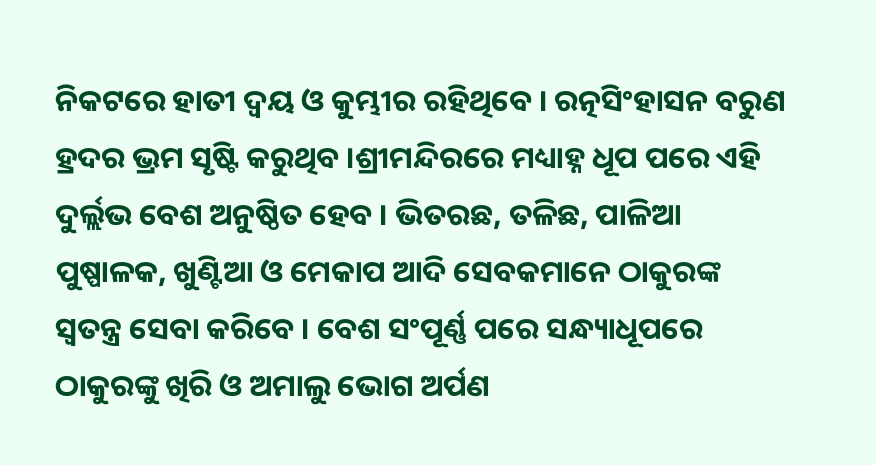ନିକଟରେ ହାତୀ ଦ୍ୱୟ ଓ କୁମ୍ଭୀର ରହିଥିବେ । ରତ୍ନସିଂହାସନ ବରୁଣ ହ୍ରଦର ଭ୍ରମ ସୃଷ୍ଟି କରୁଥିବ ।ଶ୍ରୀମନ୍ଦିରରେ ମଧ୍ୟାହ୍ନ ଧୂପ ପରେ ଏହି ଦୁର୍ଲ୍ଲଭ ବେଶ ଅନୁଷ୍ଠିତ ହେବ । ଭିତରଛ, ତଳିଛ, ପାଳିଆ ପୁଷ୍ପାଳକ, ଖୁଣ୍ଟିଆ ଓ ମେକାପ ଆଦି ସେବକମାନେ ଠାକୁରଙ୍କ ସ୍ୱତନ୍ତ୍ର ସେବା କରିବେ । ବେଶ ସଂପୂର୍ଣ୍ଣ ପରେ ସନ୍ଧ୍ୟାଧୂପରେ ଠାକୁରଙ୍କୁ ଖିରି ଓ ଅମାଲୁ ଭୋଗ ଅର୍ପଣ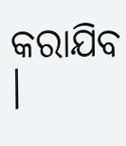କରାଯିବ ।